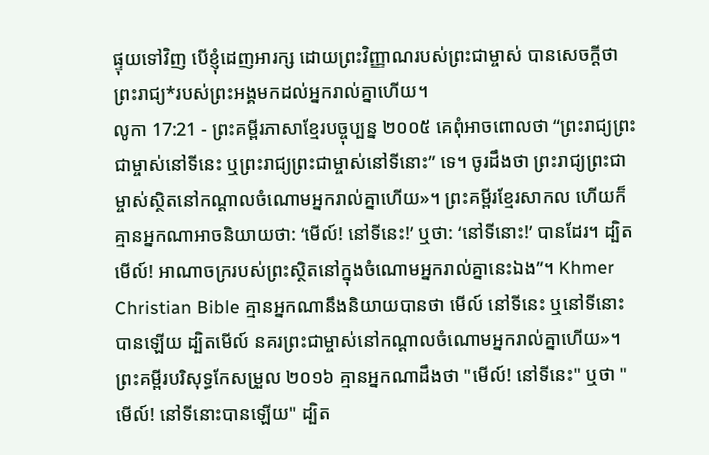ផ្ទុយទៅវិញ បើខ្ញុំដេញអារក្ស ដោយព្រះវិញ្ញាណរបស់ព្រះជាម្ចាស់ បានសេចក្ដីថា ព្រះរាជ្យ*របស់ព្រះអង្គមកដល់អ្នករាល់គ្នាហើយ។
លូកា 17:21 - ព្រះគម្ពីរភាសាខ្មែរបច្ចុប្បន្ន ២០០៥ គេពុំអាចពោលថា “ព្រះរាជ្យព្រះជាម្ចាស់នៅទីនេះ ឬព្រះរាជ្យព្រះជាម្ចាស់នៅទីនោះ” ទេ។ ចូរដឹងថា ព្រះរាជ្យព្រះជាម្ចាស់ស្ថិតនៅកណ្ដាលចំណោមអ្នករាល់គ្នាហើយ»។ ព្រះគម្ពីរខ្មែរសាកល ហើយក៏គ្មានអ្នកណាអាចនិយាយថា: ‘មើល៍! នៅទីនេះ!’ ឬថា: ‘នៅទីនោះ!’ បានដែរ។ ដ្បិតមើល៍! អាណាចក្ររបស់ព្រះស្ថិតនៅក្នុងចំណោមអ្នករាល់គ្នានេះឯង”។ Khmer Christian Bible គ្មានអ្នកណានឹងនិយាយបានថា មើល៍ នៅទីនេះ ឬនៅទីនោះបានឡើយ ដ្បិតមើល៍ នគរព្រះជាម្ចាស់នៅកណ្ដាលចំណោមអ្នករាល់គ្នាហើយ»។ ព្រះគម្ពីរបរិសុទ្ធកែសម្រួល ២០១៦ គ្មានអ្នកណាដឹងថា "មើល៍! នៅទីនេះ" ឬថា "មើល៍! នៅទីនោះបានឡើយ" ដ្បិត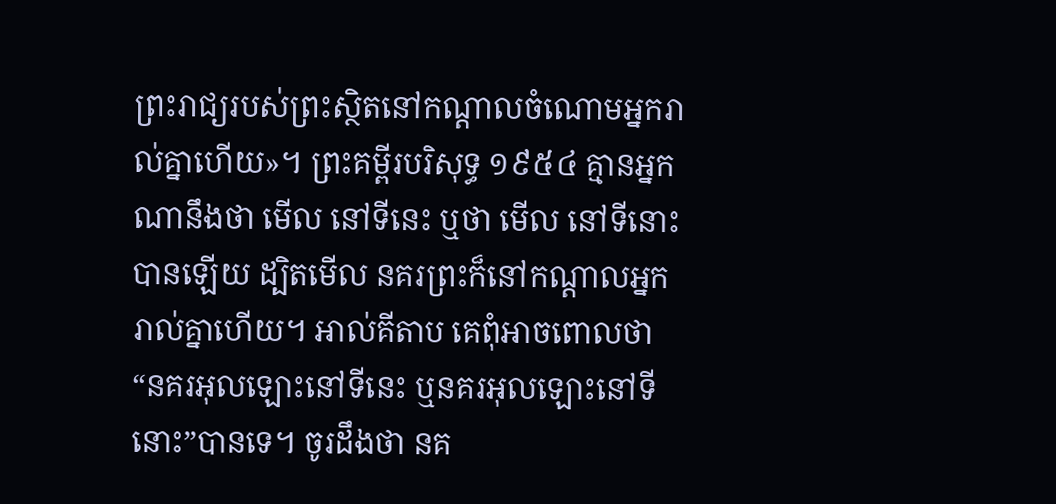ព្រះរាជ្យរបស់ព្រះស្ថិតនៅកណ្តាលចំណោមអ្នករាល់គ្នាហើយ»។ ព្រះគម្ពីរបរិសុទ្ធ ១៩៥៤ គ្មានអ្នកណានឹងថា មើល នៅទីនេះ ឬថា មើល នៅទីនោះបានឡើយ ដ្បិតមើល នគរព្រះក៏នៅកណ្តាលអ្នករាល់គ្នាហើយ។ អាល់គីតាប គេពុំអាចពោលថា “នគរអុលឡោះនៅទីនេះ ឬនគរអុលឡោះនៅទីនោះ”បានទេ។ ចូរដឹងថា នគ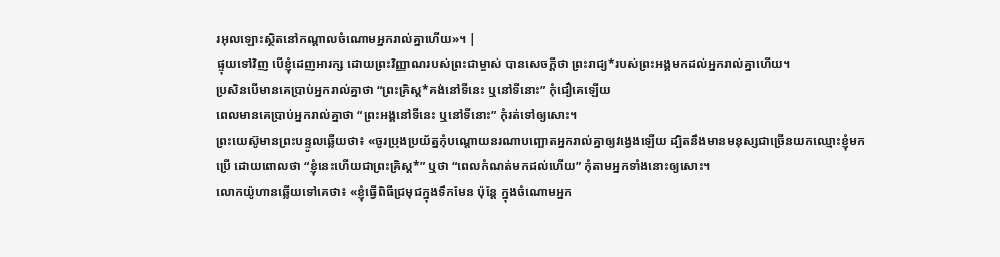រអុលឡោះស្ថិតនៅកណ្ដាលចំណោមអ្នករាល់គ្នាហើយ»។ |
ផ្ទុយទៅវិញ បើខ្ញុំដេញអារក្ស ដោយព្រះវិញ្ញាណរបស់ព្រះជាម្ចាស់ បានសេចក្ដីថា ព្រះរាជ្យ*របស់ព្រះអង្គមកដល់អ្នករាល់គ្នាហើយ។
ប្រសិនបើមានគេប្រាប់អ្នករាល់គ្នាថា “ព្រះគ្រិស្ត*គង់នៅទីនេះ ឬនៅទីនោះ” កុំជឿគេឡើយ
ពេលមានគេប្រាប់អ្នករាល់គ្នាថា “ព្រះអង្គនៅទីនេះ ឬនៅទីនោះ” កុំរត់ទៅឲ្យសោះ។
ព្រះយេស៊ូមានព្រះបន្ទូលឆ្លើយថា៖ «ចូរប្រុងប្រយ័ត្នកុំបណ្ដោយនរណាបញ្ឆោតអ្នករាល់គ្នាឲ្យវង្វេងឡើយ ដ្បិតនឹងមានមនុស្សជាច្រើនយកឈ្មោះខ្ញុំមកប្រើ ដោយពោលថា “ខ្ញុំនេះហើយជាព្រះគ្រិស្ត*” ឬថា “ពេលកំណត់មកដល់ហើយ” កុំតាមអ្នកទាំងនោះឲ្យសោះ។
លោកយ៉ូហានឆ្លើយទៅគេថា៖ «ខ្ញុំធ្វើពិធីជ្រមុជក្នុងទឹកមែន ប៉ុន្តែ ក្នុងចំណោមអ្នក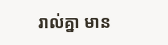រាល់គ្នា មាន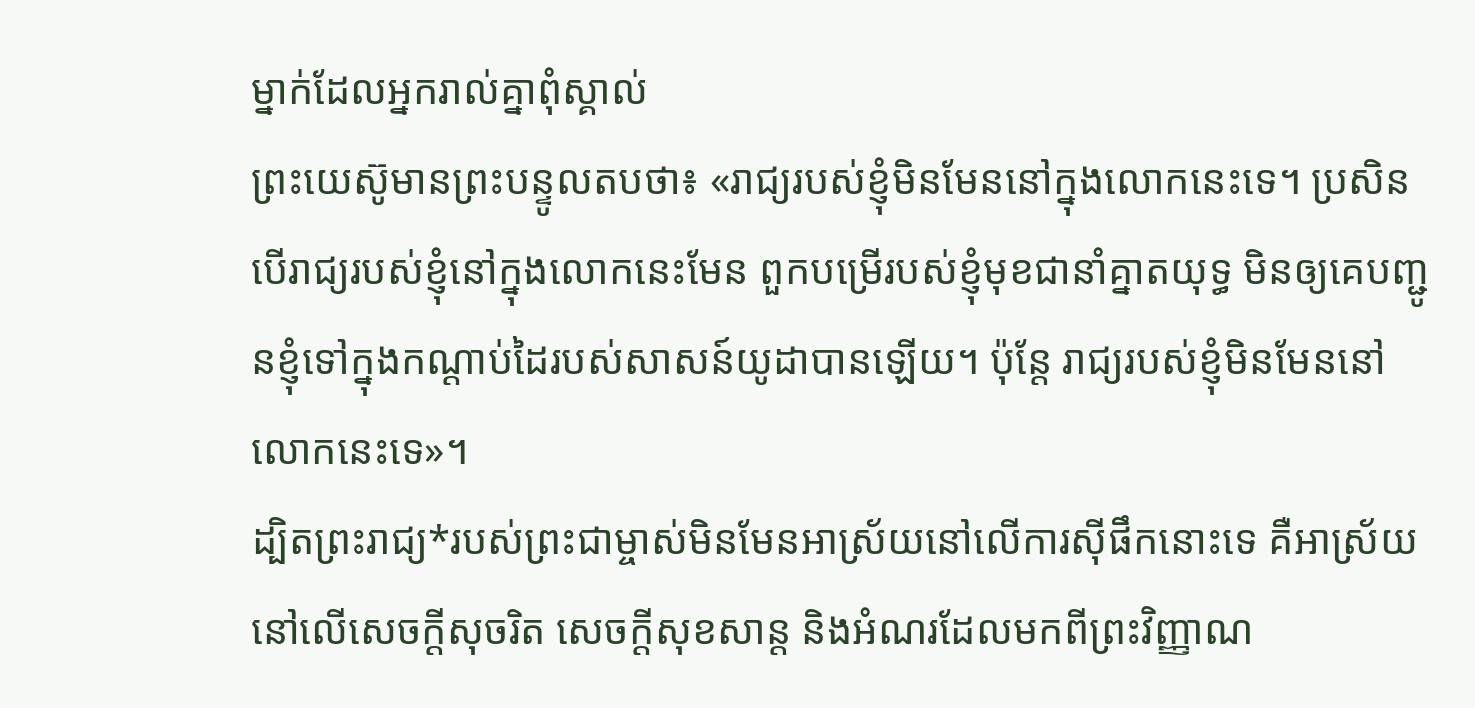ម្នាក់ដែលអ្នករាល់គ្នាពុំស្គាល់
ព្រះយេស៊ូមានព្រះបន្ទូលតបថា៖ «រាជ្យរបស់ខ្ញុំមិនមែននៅក្នុងលោកនេះទេ។ ប្រសិនបើរាជ្យរបស់ខ្ញុំនៅក្នុងលោកនេះមែន ពួកបម្រើរបស់ខ្ញុំមុខជានាំគ្នាតយុទ្ធ មិនឲ្យគេបញ្ជូនខ្ញុំទៅក្នុងកណ្ដាប់ដៃរបស់សាសន៍យូដាបានឡើយ។ ប៉ុន្តែ រាជ្យរបស់ខ្ញុំមិនមែននៅលោកនេះទេ»។
ដ្បិតព្រះរាជ្យ*របស់ព្រះជាម្ចាស់មិនមែនអាស្រ័យនៅលើការស៊ីផឹកនោះទេ គឺអាស្រ័យនៅលើសេចក្ដីសុចរិត សេចក្ដីសុខសាន្ត និងអំណរដែលមកពីព្រះវិញ្ញាណ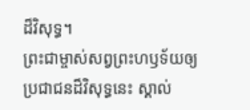ដ៏វិសុទ្ធ។
ព្រះជាម្ចាស់សព្វព្រះហឫទ័យឲ្យប្រជាជនដ៏វិសុទ្ធនេះ ស្គាល់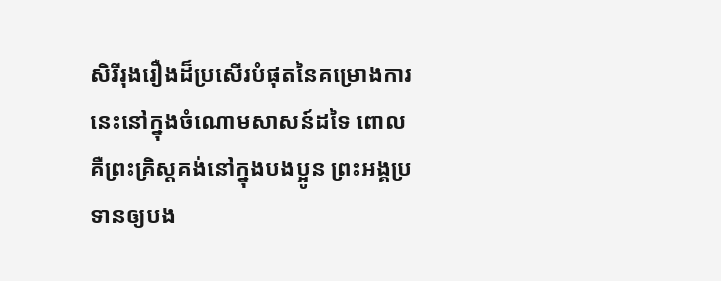សិរីរុងរឿងដ៏ប្រសើរបំផុតនៃគម្រោងការនេះនៅក្នុងចំណោមសាសន៍ដទៃ ពោលគឺព្រះគ្រិស្តគង់នៅក្នុងបងប្អូន ព្រះអង្គប្រទានឲ្យបង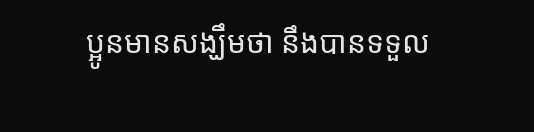ប្អូនមានសង្ឃឹមថា នឹងបានទទួល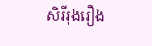សិរីរុងរឿង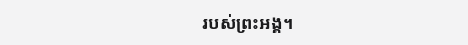របស់ព្រះអង្គ។